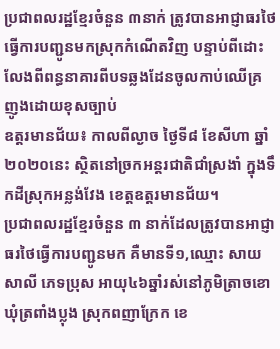ប្រជាពលរដ្ឋខ្មែរចំនួន ៣នាក់ ត្រូវបានអាជ្ញាធរថៃធ្វើការបញ្ជូនមកស្រុកកំណើតវិញ បន្ទាប់ពីដោះលែងពីពន្ធនាគារពីបទឆ្លងដែនចូលកាប់ឈើគ្រញូងដោយខុសច្បាប់
ឧត្តរមានជ័យ៖ កាលពីល្ងាច ថ្ងៃទី៨ ខែសីហា ឆ្នាំ២០២០នេះ ស្ថិតនៅច្រកអន្តរជាតិជាំស្រងាំ ក្នុងទឹកដីស្រុកអន្លង់វែង ខេត្តឧត្តរមានជ័យ។
ប្រជាពលរដ្ឋខ្មែរចំនួន ៣ នាក់ដែលត្រូវបានអាជ្ញាធរថៃធ្វើការបញ្ជូនមក គឺមានទី១,ឈ្មោះ សាយ សាលី ភេទប្រុស អាយុ៤៦ឆ្នាំរស់នៅភូមិត្រាចខោ ឃុំត្រពាំងប្លុង ស្រុកពញាក្រែក ខេ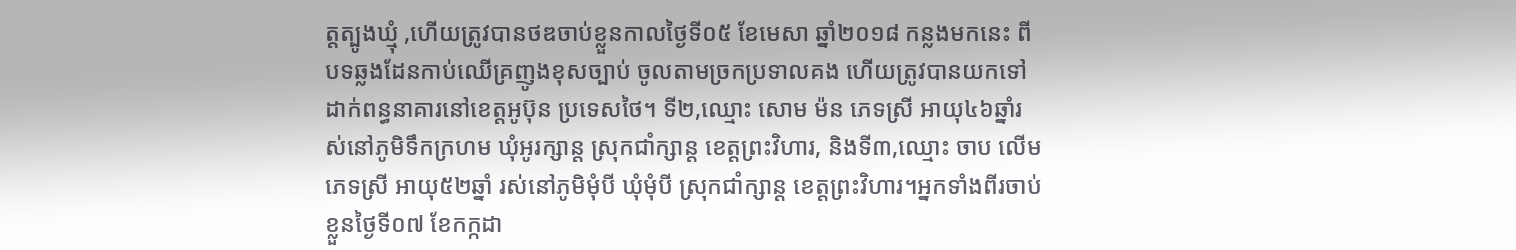ត្តត្បូងឃ្មុំ ,ហើយត្រូវបានថឌចាប់ខ្លួនកាលថ្ងៃទី០៥ ខែមេសា ឆ្នាំ២០១៨ កន្លងមកនេះ ពីបទឆ្លងដែនកាប់ឈើគ្រញូងខុសច្បាប់ ចូលតាមច្រកប្រទាលគង ហើយត្រូវបានយកទៅដាក់ពន្ធនាគារនៅខេត្តអូប៊ុន ប្រទេសថៃ។ ទី២,ឈ្មោះ សោម ម៉ន ភេទស្រី អាយុ៤៦ឆ្នាំរស់នៅភូមិទឹកក្រហម ឃុំអូរក្សាន្ត ស្រុកជាំក្សាន្ត ខេត្តព្រះវិហារ, និងទី៣,ឈ្មោះ ចាប លើម ភេទស្រី អាយុ៥២ឆ្នាំ រស់នៅភូមិមុំបី ឃុំមុំបី ស្រុកជាំក្សាន្ត ខេត្តព្រះវិហារ។អ្នកទាំងពីរចាប់ខ្លួនថ្ងៃទី០៧ ខែកក្កដា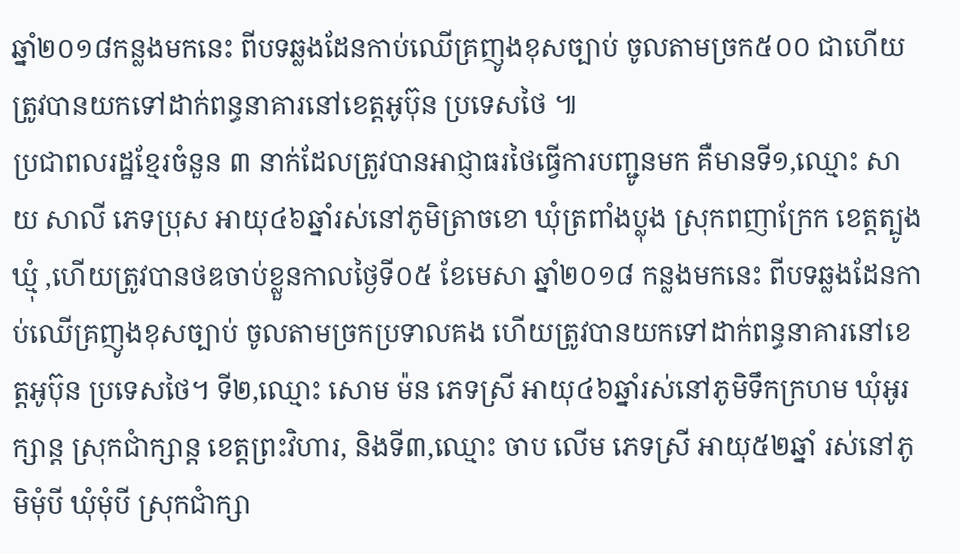ឆ្នាំ២០១៨កន្លងមកនេះ ពីបទឆ្លងដែនកាប់ឈើគ្រញូងខុសច្បាប់ ចូលតាមច្រក៥០០ ជាហើយត្រូវបានយកទៅដាក់ពន្ធនាគារនៅខេត្តអូប៊ុន ប្រទេសថៃ ៕
ប្រជាពលរដ្ឋខ្មែរចំនួន ៣ នាក់ដែលត្រូវបានអាជ្ញាធរថៃធ្វើការបញ្ជូនមក គឺមានទី១,ឈ្មោះ សាយ សាលី ភេទប្រុស អាយុ៤៦ឆ្នាំរស់នៅភូមិត្រាចខោ ឃុំត្រពាំងប្លុង ស្រុកពញាក្រែក ខេត្តត្បូងឃ្មុំ ,ហើយត្រូវបានថឌចាប់ខ្លួនកាលថ្ងៃទី០៥ ខែមេសា ឆ្នាំ២០១៨ កន្លងមកនេះ ពីបទឆ្លងដែនកាប់ឈើគ្រញូងខុសច្បាប់ ចូលតាមច្រកប្រទាលគង ហើយត្រូវបានយកទៅដាក់ពន្ធនាគារនៅខេត្តអូប៊ុន ប្រទេសថៃ។ ទី២,ឈ្មោះ សោម ម៉ន ភេទស្រី អាយុ៤៦ឆ្នាំរស់នៅភូមិទឹកក្រហម ឃុំអូរក្សាន្ត ស្រុកជាំក្សាន្ត ខេត្តព្រះវិហារ, និងទី៣,ឈ្មោះ ចាប លើម ភេទស្រី អាយុ៥២ឆ្នាំ រស់នៅភូមិមុំបី ឃុំមុំបី ស្រុកជាំក្សា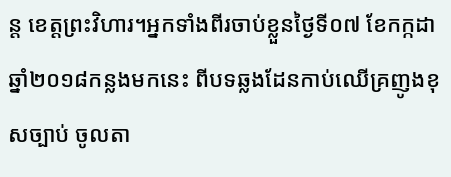ន្ត ខេត្តព្រះវិហារ។អ្នកទាំងពីរចាប់ខ្លួនថ្ងៃទី០៧ ខែកក្កដា ឆ្នាំ២០១៨កន្លងមកនេះ ពីបទឆ្លងដែនកាប់ឈើគ្រញូងខុសច្បាប់ ចូលតា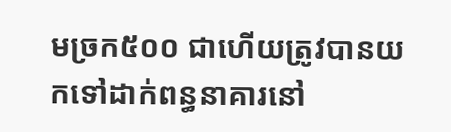មច្រក៥០០ ជាហើយត្រូវបានយកទៅដាក់ពន្ធនាគារនៅ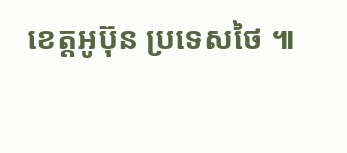ខេត្តអូប៊ុន ប្រទេសថៃ ៕